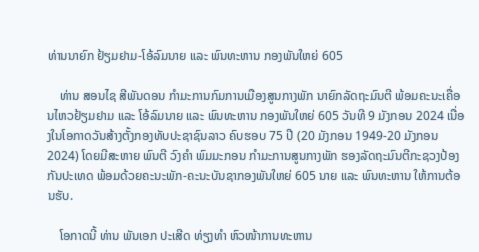ທ່ານນາຍົກ ຢ້ຽມຢາມ-ໂອ້ລົມນາຍ ແລະ ພົນທະຫານ ກອງພັນໃຫຍ່ 605

    ທ່ານ ສອນໄຊ ສີພັນດອນ ກໍາມະການກົມການເມືອງສູນກາງພັກ ນາຍົກລັດຖະມົນຕີ ພ້ອມຄະນະເຄື່ອນໄຫວຢ້ຽມຢາມ ແລະ ໂອ້ລົມນາຍ ແລະ ພົນທະຫານ ກອງພັນໃຫຍ່ 605 ວັນທີ 9 ມັງກອນ 2024 ເນື່ອງໃນໂອກາດວັນສ້າງຕັ້ງກອງທັບປະຊາຊົນລາວ ຄົບຮອບ 75 ປີ (20 ມັງກອນ 1949-20 ມັງກອນ 2024) ໂດຍມີສະຫາຍ ພົນຕີ ວົງຄໍາ ພົມມະກອນ ກໍາມະການສູນກາງພັກ ຮອງລັດຖະມົນຕີກະຊວງປ້ອງກັນປະເທດ ພ້ອມດ້ວຍຄະນະພັກ-ຄະນະບັນຊາກອງພັນໃຫຍ່ 605 ນາຍ ແລະ ພົນທະຫານ ໃຫ້ການຕ້ອນຮັບ.

    ໂອກາດນີ້ ທ່ານ ພັນເອກ ປະເສີດ ທ່ຽງທໍາ ຫົວໜ້າການທະຫານ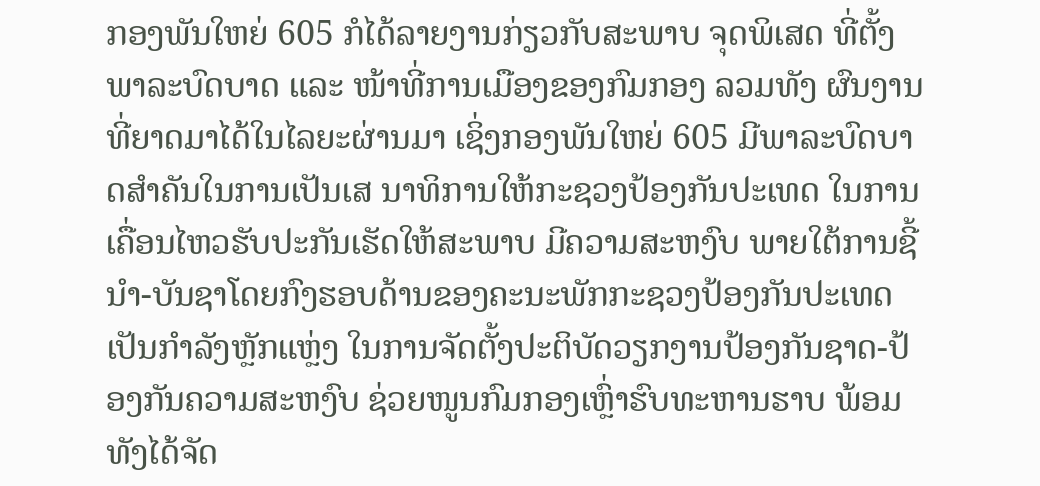ກອງພັນໃຫຍ່ 605 ກໍໄດ້ລາຍງານກ່ຽວກັບສະພາບ ຈຸດພິເສດ ທີ່ຕັ້ງ ພາລະບົດບາດ ແລະ ໜ້າທີ່ການເມືອງຂອງກົມກອງ ລວມທັງ ຜົນງານທີ່ຍາດມາໄດ້ໃນໄລຍະຜ່ານມາ ເຊິ່ງກອງພັນໃຫຍ່ 605 ມີພາລະບົດບາດສໍາຄັນໃນການເປັນເສ ນາທິການໃຫ້ກະຊວງປ້ອງກັນປະເທດ ໃນການເຄື່ອນໄຫວຮັບປະກັນເຮັດໃຫ້ສະພາບ ມີຄວາມສະຫງົບ ພາຍໃຕ້ການຊີ້ນໍາ-ບັນຊາໂດຍກົງຮອບດ້ານຂອງຄະນະພັກກະຊວງປ້ອງກັນປະເທດ ເປັນກຳລັງຫຼັກແຫຼ່ງ ໃນການຈັດຕັ້ງປະຕິບັດວຽກງານປ້ອງກັນຊາດ-ປ້ອງກັນຄວາມສະຫງົບ ຊ່ວຍໜູນກົມກອງເຫຼົ່າຮົບທະຫານຮາບ ພ້ອມທັງໄດ້ຈັດ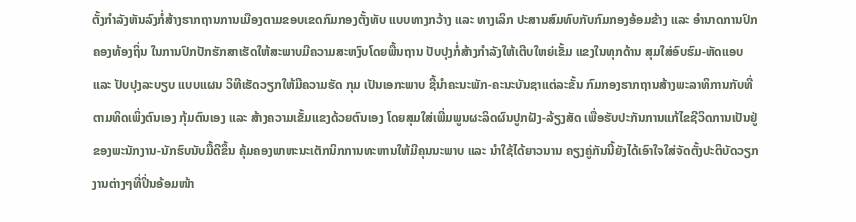ຕັ້ງກຳລັງຫັນລົງກໍ່ສ້າງຮາກຖານການເມືອງຕາມຂອບເຂດກົມກອງຕັ້ງທັບ ແບບທາງກວ້າງ ແລະ ທາງເລິກ ປະສານສົມທົບກັບກົມກອງອ້ອມຂ້າງ ແລະ ອໍານາດການປົກຄອງທ້ອງຖິ່ນ ໃນການປົກປັກຮັກສາເຮັດໃຫ້ສະພາບມີຄວາມສະຫງົບໂດຍພື້ນຖານ ປັບປຸງກໍ່ສ້າງກຳລັງໃຫ້ເຕີບໃຫຍ່ເຂັ້ມ ແຂງໃນທຸກດ້ານ ສຸມໃສ່ອົບຮົມ-ຫັດແອບ ແລະ ປັບປຸງລະບຽບ ແບບແຜນ ວິທີເຮັດວຽກໃຫ້ມີຄວາມຮັດ ກຸມ ເປັນເອກະພາບ ຊີ້ນໍາຄະນະພັກ-ຄະນະບັນຊາແຕ່ລະຂັ້ນ ກົມກອງຮາກຖານສ້າງພະລາທິການກັບທີ່  ຕາມທິດເພິ່ງຕົນເອງ ກຸ້ມຕົນເອງ ແລະ ສ້າງຄວາມເຂັ້ມແຂງດ້ວຍຕົນເອງ ໂດຍສຸມໃສ່ເພີ່ມພູນຜະລິດຜົນປູກຝັງ-ລ້ຽງສັດ ເພື່ອຮັບປະກັນການແກ້ໄຂຊີວິດການເປັນຢູ່ຂອງພະນັກງານ-ນັກຮົບນັບມື້ດີຂຶ້ນ ຄຸ້ມຄອງພາຫະນະເຕັກນິກການທະຫານໃຫ້ມີຄຸນນະພາບ ແລະ ນໍາໃຊ້ໄດ້ຍາວນານ ຄຽງຄູ່ກັນນີ້ຍັງໄດ້ເອົາໃຈໃສ່ຈັດຕັ້ງປະຕິບັດວຽກງານຕ່າງໆທີ່ປິ່ນອ້ອມໜ້າ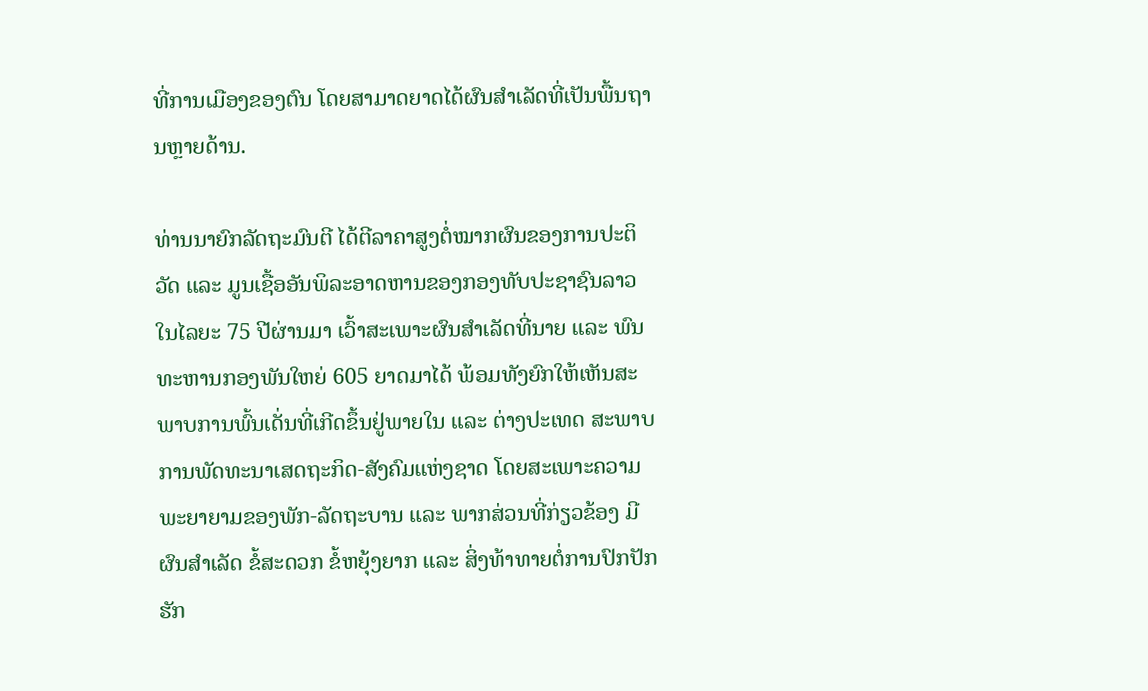ທີ່ການເມືອງຂອງຕົນ ໂດຍສາມາດຍາດໄດ້ຜົນສໍາເລັດທີ່ເປັນພື້ນຖານຫຼາຍດ້ານ.

ທ່ານນາຍົກລັດຖະມົນຕີ ໄດ້ຕີລາຄາສູງຕໍ່ໝາກຜົນຂອງການປະຕິວັດ ແລະ ມູນເຊື້ອອັນພິລະອາດຫານຂອງກອງທັບປະຊາຊົນລາວ ໃນໄລຍະ 75 ປີຜ່ານມາ ເວົ້າສະເພາະຜົນສຳເລັດທີ່ນາຍ ແລະ ພົນ ທະຫານກອງພັນໃຫຍ່ 605 ຍາດມາໄດ້ ພ້ອມທັງຍົກໃຫ້ເຫັນສະພາບການພົ້ນເດັ່ນທີ່ເກີດຂຶ້ນຢູ່ພາຍໃນ ແລະ ຕ່າງປະເທດ ສະພາບການພັດທະນາເສດຖະກິດ-ສັງຄົມແຫ່ງຊາດ ໂດຍສະເພາະຄວາມພະຍາຍາມຂອງພັກ-ລັດຖະບານ ແລະ ພາກສ່ວນທີ່ກ່ຽວຂ້ອງ ມີຜົນສຳເລັດ ຂໍ້ສະດວກ ຂໍ້ຫຍຸ້ງຍາກ ແລະ ສິ່ງທ້າທາຍຕໍ່ການປົກປັກຮັກ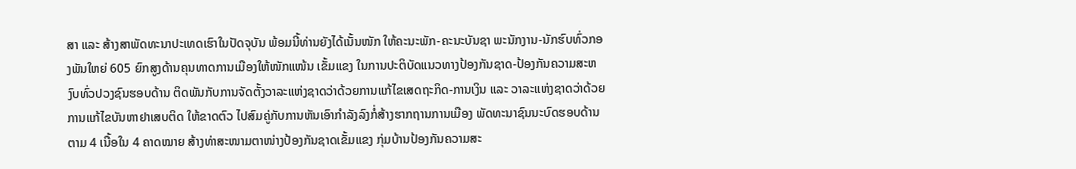ສາ ແລະ ສ້າງສາພັດທະນາປະເທດເຮົາໃນປັດຈຸບັນ ພ້ອມນີ້ທ່ານຍັງໄດ້ເນັ້ນໜັກ ໃຫ້ຄະນະພັກ-ຄະນະບັນຊາ ພະນັກງານ-ນັກຮົບທົ່ວກອງພັນໃຫຍ່ 605 ຍົກສູງດ້ານຄຸນທາດການເມືອງໃຫ້ໜັກແໜ້ນ ເຂັ້ມແຂງ ໃນການປະຕິບັດແນວທາງປ້ອງກັນຊາດ-ປ້ອງກັນຄວາມສະຫງົບທົ່ວປວງຊົນຮອບດ້ານ ຕິດພັນກັບການຈັດຕັ້ງວາລະແຫ່ງຊາດວ່າດ້ວຍການແກ້ໄຂເສດຖະກິດ-ການເງິນ ແລະ ວາລະແຫ່ງຊາດວ່າດ້ວຍການແກ້ໄຂບັນຫາຢາເສບຕິດ ໃຫ້ຂາດຕົວ ໄປສົມຄູ່ກັບການຫັນເອົາກໍາລັງລົງກໍ່ສ້າງຮາກຖານການເມືອງ ພັດທະນາຊົນນະບົດຮອບດ້ານ ຕາມ 4 ເນື້ອໃນ 4 ຄາດໝາຍ ສ້າງທ່າສະໜາມຕາໜ່າງປ້ອງກັນຊາດເຂັ້ມແຂງ ກຸ່ມບ້ານປ້ອງກັນຄວາມສະ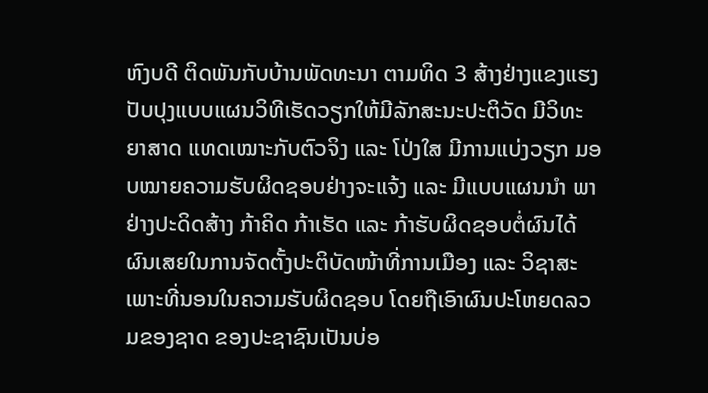ຫົງບດີ ຕິດພັນກັບບ້ານພັດທະນາ ຕາມທິດ 3 ສ້າງຢ່າງແຂງແຮງ ປັບປຸງແບບແຜນວິທີເຮັດວຽກໃຫ້ມີລັກສະນະປະຕິວັດ ມີວິທະຍາສາດ ແທດເໝາະກັບຕົວຈິງ ແລະ ໂປ່ງໃສ ມີການແບ່ງວຽກ ມອບໝາຍຄວາມຮັບຜິດຊອບຢ່າງຈະແຈ້ງ ແລະ ມີແບບແຜນນຳ ພາຢ່າງປະດິດສ້າງ ກ້າຄິດ ກ້າເຮັດ ແລະ ກ້າຮັບຜິດຊອບຕໍ່ຜົນໄດ້ຜົນເສຍໃນການຈັດຕັ້ງປະຕິບັດໜ້າທີ່ການເມືອງ ແລະ ວິຊາສະເພາະທີ່ນອນໃນຄວາມຮັບຜິດຊອບ ໂດຍຖືເອົາຜົນປະໂຫຍດລວມຂອງຊາດ ຂອງປະຊາຊົນເປັນບ່ອ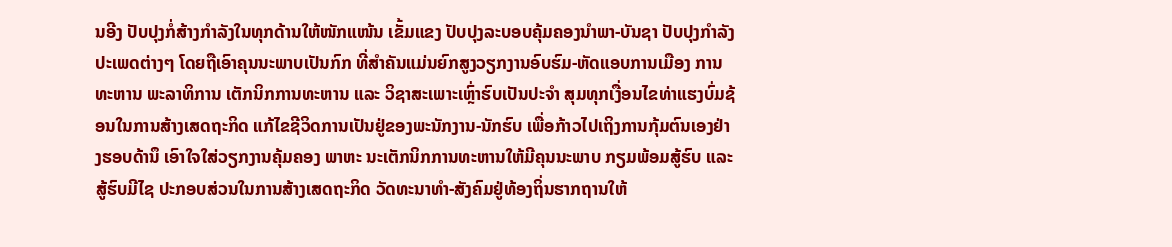ນອີງ ປັບປຸງກໍ່ສ້າງກຳລັງໃນທຸກດ້ານໃຫ້ໜັກແໜ້ນ ເຂັ້ມແຂງ ປັບປຸງລະບອບຄຸ້ມຄອງນໍາພາ-ບັນຊາ ປັບປຸງກຳລັງປະເພດຕ່າງໆ ໂດຍຖືເອົາຄຸນນະພາບເປັນກົກ ທີ່ສໍາຄັນແມ່ນຍົກສູງວຽກງານອົບຮົມ-ຫັດແອບການເມືອງ ການທະຫານ ພະລາທິການ ເຕັກນິກການທະຫານ ແລະ ວິຊາສະເພາະເຫຼົ່າຮົບເປັນປະຈໍາ ສຸມທຸກເງື່ອນໄຂທ່າແຮງບົ່ມຊ້ອນໃນການສ້າງເສດຖະກິດ ແກ້ໄຂຊີວິດການເປັນຢູ່ຂອງພະນັກງານ-ນັກຮົບ ເພື່ອກ້າວໄປເຖິງການກຸ້ມຕົນເອງຢ່າງຮອບດ້ານຶ ເອົາໃຈໃສ່ວຽກງານຄຸ້ມຄອງ ພາຫະ ນະເຕັກນິກການທະຫານໃຫ້ມີຄຸນນະພາບ ກຽມພ້ອມສູ້ຮົບ ແລະ ສູ້ຮົບມີໄຊ ປະກອບສ່ວນໃນການສ້າງເສດຖະກິດ ວັດທະນາທໍາ-ສັງຄົມຢູ່ທ້ອງຖິ່ນຮາກຖານໃຫ້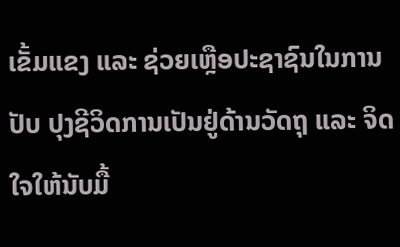ເຂັ້ມແຂງ ແລະ ຊ່ວຍເຫຼືອປະຊາຊົນໃນການປັບ ປຸງຊີວິດການເປັນຢູ່ດ້ານວັດຖຸ ແລະ ຈິດໃຈໃຫ້ນັບມື້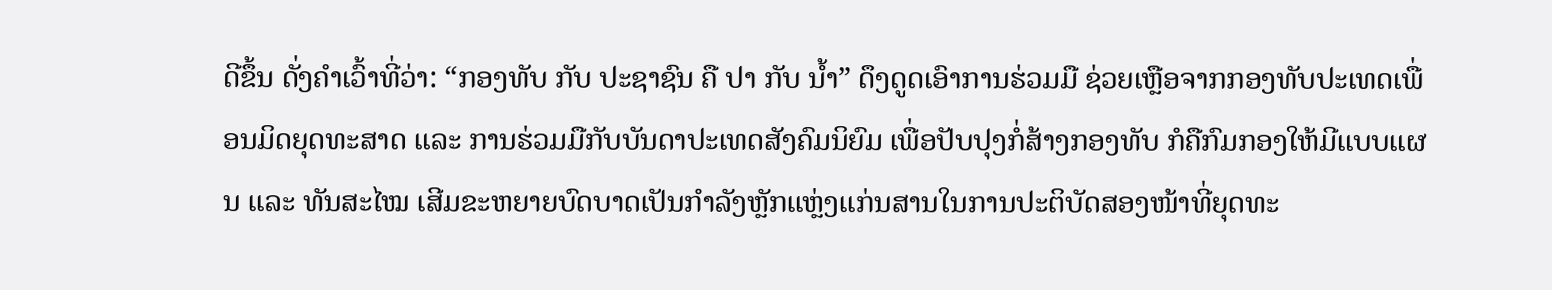ດີຂຶ້ນ ດັ່ງຄໍາເວົ້າທີ່ວ່າ: “ກອງທັບ ກັບ ປະຊາຊົນ ຄື ປາ ກັບ ນໍ້າ” ດຶງດູດເອົາການຮ່ວມມື ຊ່ວຍເຫຼືອຈາກກອງທັບປະເທດເພື່ອນມິດຍຸດທະສາດ ແລະ ການຮ່ວມມືກັບບັນດາປະເທດສັງຄົມນິຍົມ ເພື່ອປັບປຸງກໍ່ສ້າງກອງທັບ ກໍຄືກົມກອງໃຫ້ມີແບບແຜນ ແລະ ທັນສະໄໝ ເສີມຂະຫຍາຍບົດບາດເປັນກໍາລັງຫຼັກແຫຼ່ງແກ່ນສານໃນການປະຕິບັດສອງໜ້າທີ່ຍຸດທະ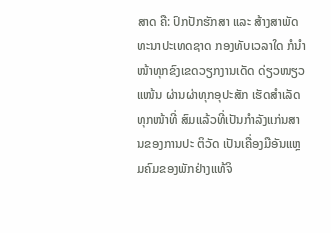ສາດ ຄື: ປົກປັກຮັກສາ ແລະ ສ້າງສາພັດທະນາປະເທດຊາດ ກອງທັບເວລາໃດ ກໍນໍາໜ້າທຸກຂົງເຂດວຽກງານເດັດ ດ່ຽວໜຽວແໜ້ນ ຜ່ານຜ່າທຸກອຸປະສັກ ເຮັດສໍາເລັດທຸກໜ້າທີ່ ສົມແລ້ວທີ່ເປັນກໍາລັງແກ່ນສານຂອງການປະ ຕິວັດ ເປັນເຄື່ອງມືອັນແຫຼມຄົມຂອງພັກຢ່າງແທ້ຈິ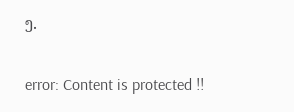ງ.

error: Content is protected !!